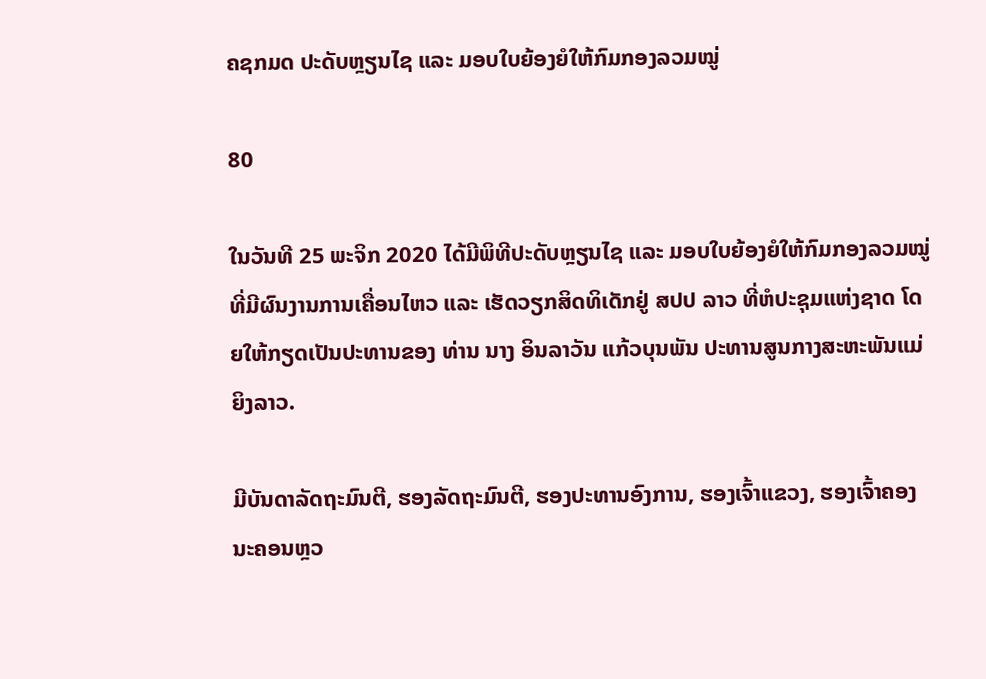ຄຊກມດ ປະດັບຫຼຽນໄຊ ແລະ ມອບໃບຍ້ອງຍໍໃຫ້ກົມກອງລວມໝູ່

80

ໃນວັນທີ 25 ພະຈິກ 2020 ໄດ້ມີພິທີປະດັບຫຼຽນໄຊ ແລະ ມອບໃບຍ້ອງຍໍໃຫ້ກົມກອງລວມໝູ່ທີ່ມີຜົນງານການເຄື່ອນໄຫວ ແລະ ເຮັດວຽກສິດທິເດັກຢູ່ ສປປ ລາວ ທີ່ຫໍປະຊຸມແຫ່ງຊາດ ໂດຍໃຫ້ກຽດເປັນປະທານຂອງ ທ່ານ ນາງ ອິນລາວັນ ແກ້ວບຸນພັນ ປະທານສູນກາງສະຫະພັນແມ່ຍິງລາວ.

ມີບັນດາລັດຖະມົນຕີ, ຮອງລັດຖະມົນຕີ, ຮອງປະທານອົງການ, ຮອງເຈົ້າແຂວງ, ຮອງເຈົ້າຄອງນະຄອນຫຼວ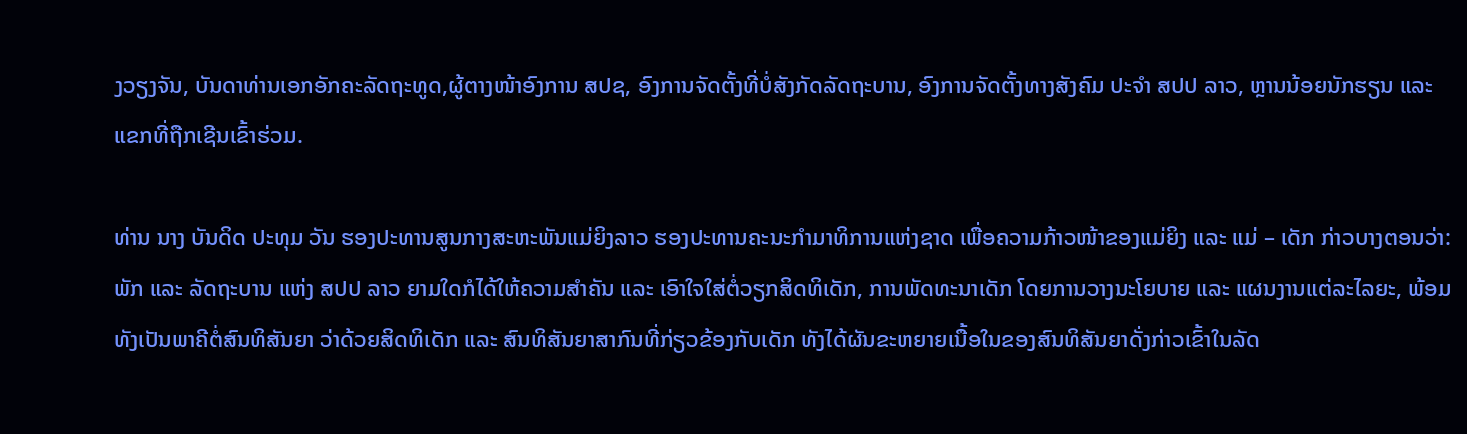ງວຽງຈັນ, ບັນດາທ່ານເອກອັກຄະລັດຖະທູດ,ຜູ້ຕາງໜ້າອົງການ ສປຊ, ອົງການຈັດຕັ້ງທີ່ບໍ່ສັງກັດລັດຖະບານ, ອົງການຈັດຕັ້ງທາງສັງຄົມ ປະຈຳ ສປປ ລາວ, ຫຼານນ້ອຍນັກຮຽນ ແລະ ແຂກທີ່ຖືກເຊີນເຂົ້າຮ່ວມ.

ທ່ານ ນາງ ບັນດິດ ປະທຸມ ວັນ ຮອງປະທານສູນກາງສະຫະພັນແມ່ຍິງລາວ ຮອງປະທານຄະນະກຳມາທິການແຫ່ງຊາດ ເພື່ອຄວາມກ້າວໜ້າຂອງແມ່ຍິງ ແລະ ແມ່ – ເດັກ ກ່າວບາງຕອນວ່າ: ພັກ ແລະ ລັດຖະບານ ແຫ່ງ ສປປ ລາວ ຍາມໃດກໍໄດ້ໃຫ້ຄວາມສຳຄັນ ແລະ ເອົາໃຈໃສ່ຕໍ່ວຽກສິດທິເດັກ, ການພັດທະນາເດັກ ໂດຍການວາງນະໂຍບາຍ ແລະ ແຜນງານແຕ່ລະໄລຍະ, ພ້ອມທັງເປັນພາຄີຕໍ່ສົນທິສັນຍາ ວ່າດ້ວຍສິດທິເດັກ ແລະ ສົນທິສັນຍາສາກົນທີ່ກ່ຽວຂ້ອງກັບເດັກ ທັງໄດ້ຜັນຂະຫຍາຍເນື້ອໃນຂອງສົນທິສັນຍາດັ່ງກ່າວເຂົ້າໃນລັດ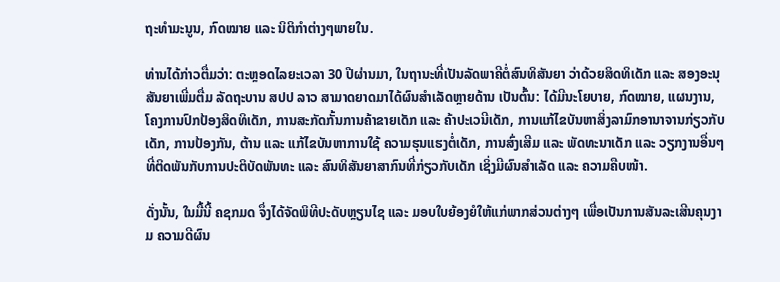ຖະທຳມະນູນ, ກົດໝາຍ ແລະ ນິຕິກຳຕ່າງໆພາຍໃນ.

ທ່ານໄດ້ກ່າວຕື່ມວ່າ: ຕະຫຼອດໄລຍະເວລາ 30 ປີຜ່ານມາ, ໃນຖານະທີ່ເປັນລັດພາຄີຕໍ່ສົນທິສັນຍາ ວ່າດ້ວຍສິດທິເດັກ ແລະ ສອງອະນຸສັນຍາເພີ່ມຕື່ມ ລັດຖະບານ ສປປ ລາວ ສາມາດຍາດມາໄດ້ຜົນສຳເລັດຫຼາຍດ້ານ ເປັນຕົ້ນ: ໄດ້ມີນະໂຍບາຍ, ກົດໝາຍ, ແຜນງານ, ໂຄງການປົກປ້ອງສິດທິເດັກ, ການສະກັດກັ້ນການຄ້າຂາຍເດັກ ແລະ ຄ້າປະເວນີເດັກ, ການແກ້ໄຂບັນຫາສິ່ງລາມົກອານາຈານກ່ຽວກັບເດັກ, ການປ້ອງກັນ, ຕ້ານ ແລະ ແກ້ໄຂບັນຫາການໃຊ້ ຄວາມຮຸນແຮງຕໍ່ເດັກ, ການສົ່ງເສີມ ແລະ ພັດທະນາເດັກ ແລະ ວຽກງານອື່ນໆທີ່ຕິດພັນກັບການປະຕິບັດພັນທະ ແລະ ສົນທິສັນຍາສາກົນທີ່ກ່ຽວກັບເດັກ ເຊິ່ງມີຜົນສໍາເລັດ ແລະ ຄວາມຄືບໜ້າ.

ດັ່ງນັ້ນ, ໃນມື້ນີ້ ຄຊກມດ ຈຶ່ງໄດ້ຈັດພິທີປະດັບຫຼຽນໄຊ ແລະ ມອບໃບຍ້ອງຍໍໃຫ້ແກ່ພາກສ່ວນຕ່າງໆ ເພື່ອເປັນການສັນລະເສີນຄຸນງາມ ຄວາມດີຜົນ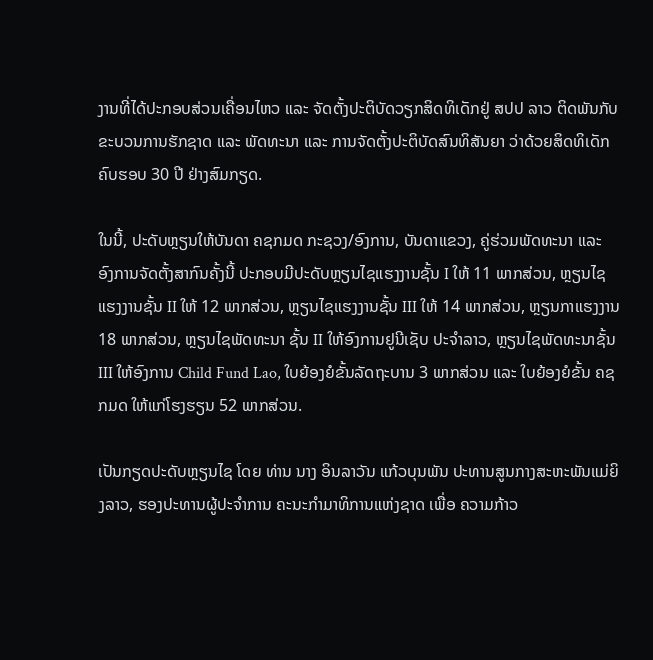ງານທີ່ໄດ້ປະກອບສ່ວນເຄື່ອນໄຫວ ແລະ ຈັດຕັ້ງປະຕິບັດວຽກສິດທິເດັກຢູ່ ສປປ ລາວ ຕິດພັນກັບຂະບວນການຮັກຊາດ ແລະ ພັດທະນາ ແລະ ການຈັດຕັ້ງປະຕິບັດສົນທິສັນຍາ ວ່າດ້ວຍສິດທິເດັກ ຄົບຮອບ 30 ປີ ຢ່າງສົມກຽດ.

ໃນນີ້, ປະດັບຫຼຽນໃຫ້ບັນດາ ຄຊກມດ ກະຊວງ/ອົງການ, ບັນດາແຂວງ, ຄູ່ຮ່ວມພັດທະນາ ແລະ ອົງການຈັດຕັ້ງສາກົນຄັ້ງນີ້ ປະກອບມີປະດັບຫຼຽນໄຊແຮງງານຊັ້ນ I ໃຫ້ 11 ພາກສ່ວນ, ຫຼຽນໄຊແຮງງານຊັ້ນ II ໃຫ້ 12 ພາກສ່ວນ, ຫຼຽນໄຊແຮງງານຊັ້ນ III ໃຫ້ 14 ພາກສ່ວນ, ຫຼຽນກາແຮງງານ 18 ພາກສ່ວນ, ຫຼຽນໄຊພັດທະນາ ຊັ້ນ II ໃຫ້ອົງການຢູນີເຊັບ ປະຈຳລາວ, ຫຼຽນໄຊພັດທະນາຊັ້ນ III ໃຫ້ອົງການ Child Fund Lao, ໃບຍ້ອງຍໍຂັ້ນລັດຖະບານ 3 ພາກສ່ວນ ແລະ ໃບຍ້ອງຍໍຂັ້ນ ຄຊກມດ ໃຫ້ແກ່ໂຮງຮຽນ 52 ພາກສ່ວນ.

ເປັນກຽດປະດັບຫຼຽນໄຊ ໂດຍ ທ່ານ ນາງ ອິນລາວັນ ແກ້ວບຸນພັນ ປະທານສູນກາງສະຫະພັນແມ່ຍິງລາວ, ຮອງປະທານຜູ້ປະຈຳການ ຄະນະກຳມາທິການແຫ່ງຊາດ ເພື່ອ ຄວາມກ້າວ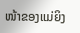ໜ້າຂອງແມ່ຍິງ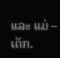ແລະ ແມ່ – ເດັກ.